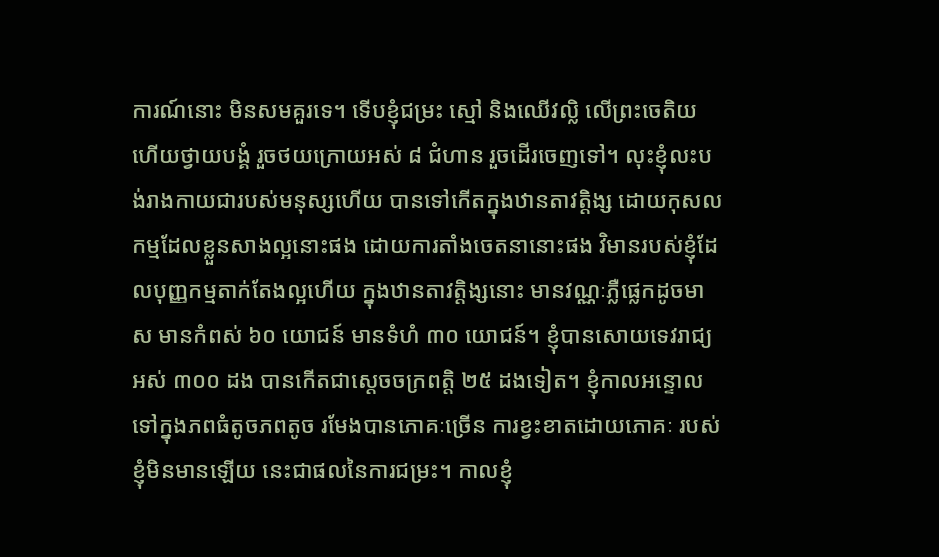ការណ៍នោះ មិនសមគួរទេ។ ទើបខ្ញុំជម្រះ ស្មៅ និងឈើវល្លិ លើព្រះចេតិយ ហើយថ្វាយបង្គំ រួចថយក្រោយអស់ ៨ ជំហាន រួចដើរចេញទៅ។ លុះខ្ញុំលះបង់រាងកាយជារបស់មនុស្សហើយ បានទៅកើតក្នុងឋានតាវត្តិង្ស ដោយកុសលកម្មដែលខ្លួនសាងល្អនោះផង ដោយការតាំងចេតនានោះផង វិមានរបស់ខ្ញុំដែលបុញ្ញកម្មតាក់តែងល្អហើយ ក្នុងឋានតាវត្តិង្សនោះ មានវណ្ណៈភ្លឺផ្លេកដូចមាស មានកំពស់ ៦០ យោជន៍ មានទំហំ ៣០ យោជន៍។ ខ្ញុំបានសោយទេវរាជ្យ អស់ ៣០០ ដង បានកើតជាសេ្តចចក្រពត្តិ ២៥ ដងទៀត។ ខ្ញុំកាលអន្ទោលទៅក្នុងភពធំតូចភពតូច រមែងបានភោគៈច្រើន ការខ្វះខាតដោយភោគៈ របស់ខ្ញុំមិនមានឡើយ នេះជាផលនៃការជម្រះ។ កាលខ្ញុំ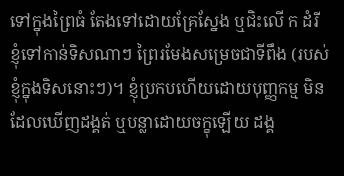ទៅក្នុងព្រៃធំ តែងទៅដោយគ្រែស្នែង ឬជិះលើ ក ដំរី ខ្ញុំទៅកាន់ទិសណាៗ ព្រៃរមែងសម្រេចជាទីពឹង (របស់ខ្ញុំក្នុងទិសនោះៗ)។ ខ្ញុំប្រកបហើយដោយបុញ្ញកម្ម មិនដែលឃើញដង្គត់ ឬបន្លាដោយចក្ខុឡើយ ដង្គ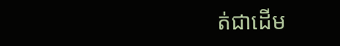ត់ជាដើម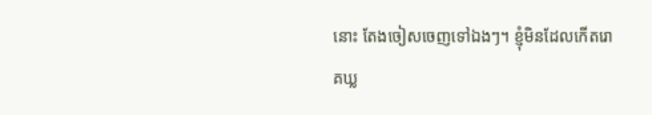នោះ តែងចៀសចេញទៅឯងៗ។ ខ្ញុំមិនដែលកើតរោគឃ្ល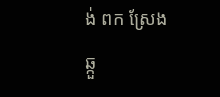ង់ ពក ស្រែង ឆ្កួ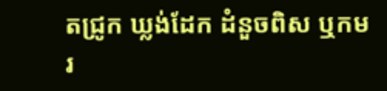តជ្រូក ឃ្លង់ដែក ដំនួចពិស ឬកមរ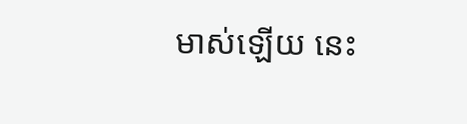មាស់ឡើយ នេះ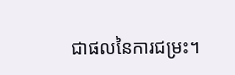ជាផលនៃការជម្រះ។